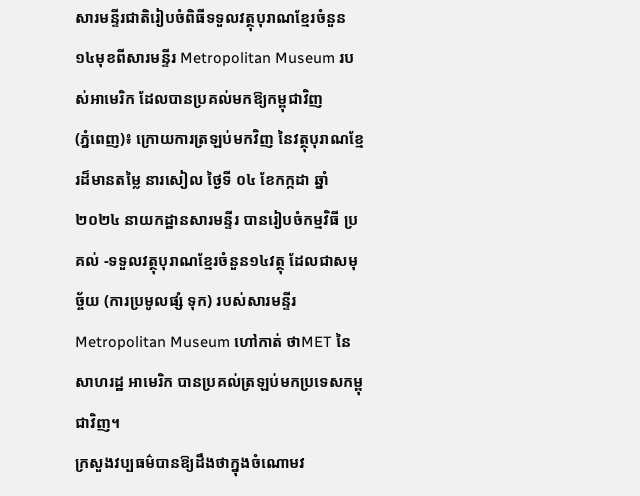សារមន្ទីរជាតិរៀបចំពិធីទទួលវត្ថុបុរាណខ្មែរចំនួន ១៤មុខពីសារមន្ទីរ Metropolitan Museum របស់អាមេរិក ដែលបានប្រគល់មកឱ្យកម្ពុជាវិញ
(ភ្នំពេញ)៖ ក្រោយការត្រឡប់មកវិញ នៃវត្ថុបុរាណខ្មែរដ៏មានតម្លៃ នារសៀល ថ្ងៃទី ០៤ ខែកក្កដា ឆ្នាំ២០២៤ នាយកដ្ឋានសារមន្ទីរ បានរៀបចំកម្មវិធី ប្រគល់ -ទទួលវត្ថុបុរាណខ្មែរចំនួន១៤វត្ថុ ដែលជាសមុច្ច័យ (ការប្រមូលផ្សំ ទុក) របស់សារមន្ទីរ Metropolitan Museum ហៅកាត់ ថាMET នៃសាហរដ្ឋ អាមេរិក បានប្រគល់ត្រឡប់មកប្រទេសកម្ពុជាវិញ។
ក្រសួងវប្បធម៌បានឱ្យដឹងថាក្នុងចំណោមវ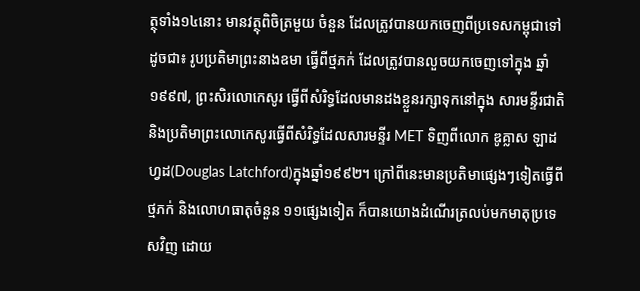ត្ថុទាំង១៤នោះ មានវត្ថុពិចិត្រមួយ ចំនួន ដែលត្រូវបានយកចេញពីប្រទេសកម្ពុជាទៅដូចជា៖ រូបប្រតិមាព្រះនាងឧមា ធ្វើពីថ្មភក់ ដែលត្រូវបានលួចយកចេញទៅក្នុង ឆ្នាំ១៩៩៧, ព្រះសិរលោកេសូរ ធ្វើពីសំរិទ្ធដែលមានដងខ្លួនរក្សាទុកនៅក្នុង សារមន្ទីរជាតិ និងប្រតិមាព្រះលោកេសូរធ្វើពីសំរិទ្ធដែលសារមន្ទីរ MET ទិញពីលោក ឌូគ្លាស ឡាដហ្វដ(Douglas Latchford)ក្នុងឆ្នាំ១៩៩២។ ក្រៅពីនេះមានប្រតិមាផ្សេងៗទៀតធ្វើពីថ្មភក់ និងលោហធាតុចំនួន ១១ផ្សេងទៀត ក៏បានយោងដំណើរត្រលប់មកមាតុប្រទេសវិញ ដោយ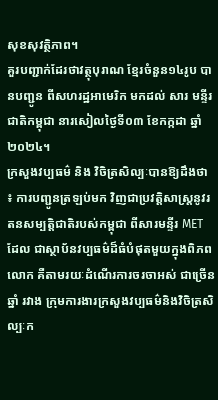សុខសុវត្ថិភាព។
គួរបញ្ជាក់ដែរថាវត្ថុបុរាណ ខ្មែរចំនួន១៤រូប បានបញ្ជូន ពីសហរដ្ឋអាមេរិក មកដល់ សារ មន្ទីរជាតិកម្ពុជា នារសៀលថ្ងៃទី០៣ ខែកក្កដា ឆ្នាំ២០២៤។
ក្រសួងវប្បធម៌ និង វិចិត្រសិល្បៈបានឱ្យដឹងថា ៖ ការបញ្ជូនត្រឡប់មក វិញជាប្រវត្តិសាស្ត្រនូវរតនសម្បត្តិជាតិរបស់កម្ពុជា ពីសារមន្ទីរ MET ដែល ជាស្ថាប័នវប្បធម៌ដ៏ធំបំផុតមួយក្នុងពិភពលោក គឺតាមរយៈដំណើរការចរចាអស់ ជាច្រើនឆ្នាំ រវាង ក្រុមការងារក្រសួងវប្បធម៌និងវិចិត្រសិល្បៈក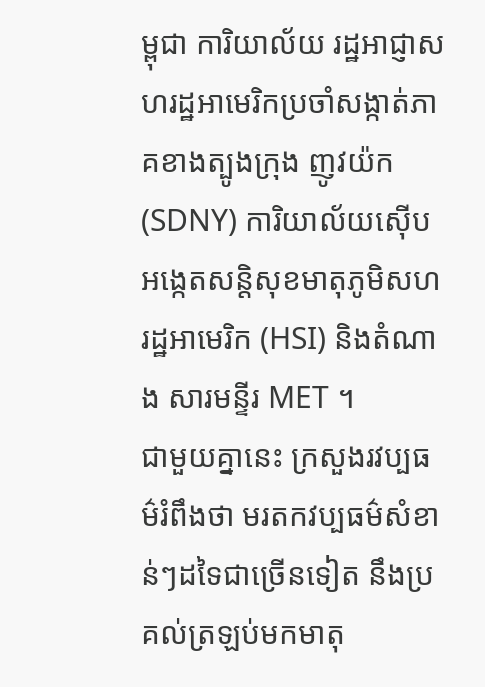ម្ពុជា ការិយាល័យ រដ្ឋអាជ្ញាសហរដ្ឋអាមេរិកប្រចាំសង្កាត់ភាគខាងត្បូងក្រុង ញូវយ៉ក (SDNY) ការិយាល័យស៊ើបអង្កេតសន្តិសុខមាតុភូមិសហរដ្ឋអាមេរិក (HSI) និងតំណាង សារមន្ទីរ MET ។
ជាមួយគ្នានេះ ក្រសួងរវប្បធម៌រំពឹងថា មរតកវប្បធម៌សំខាន់ៗដទៃជាច្រើនទៀត នឹងប្រគល់ត្រឡប់មកមាតុ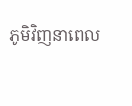ភូមិវិញនាពេល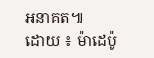អនាគត៕
ដោយ ៖ ម៉ាដេប៉ូ